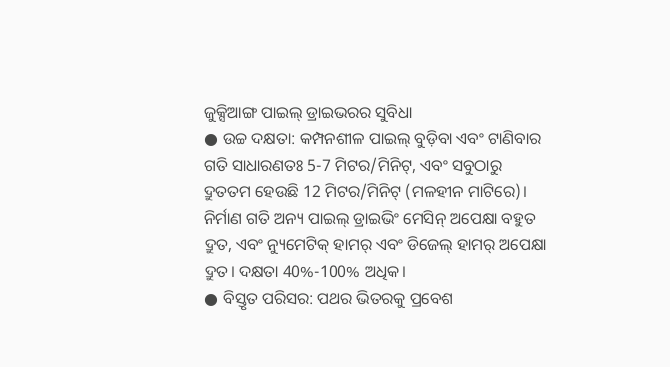ଜୁକ୍ସିଆଙ୍ଗ ପାଇଲ୍ ଡ୍ରାଇଭରର ସୁବିଧା
● ଉଚ୍ଚ ଦକ୍ଷତା: କମ୍ପନଶୀଳ ପାଇଲ୍ ବୁଡ଼ିବା ଏବଂ ଟାଣିବାର ଗତି ସାଧାରଣତଃ 5-7 ମିଟର/ମିନିଟ୍, ଏବଂ ସବୁଠାରୁ ଦ୍ରୁତତମ ହେଉଛି 12 ମିଟର/ମିନିଟ୍ (ମଳହୀନ ମାଟିରେ)। ନିର୍ମାଣ ଗତି ଅନ୍ୟ ପାଇଲ୍ ଡ୍ରାଇଭିଂ ମେସିନ୍ ଅପେକ୍ଷା ବହୁତ ଦ୍ରୁତ, ଏବଂ ନ୍ୟୁମେଟିକ୍ ହାମର୍ ଏବଂ ଡିଜେଲ୍ ହାମର୍ ଅପେକ୍ଷା ଦ୍ରୁତ। ଦକ୍ଷତା 40%-100% ଅଧିକ।
● ବିସ୍ତୃତ ପରିସର: ପଥର ଭିତରକୁ ପ୍ରବେଶ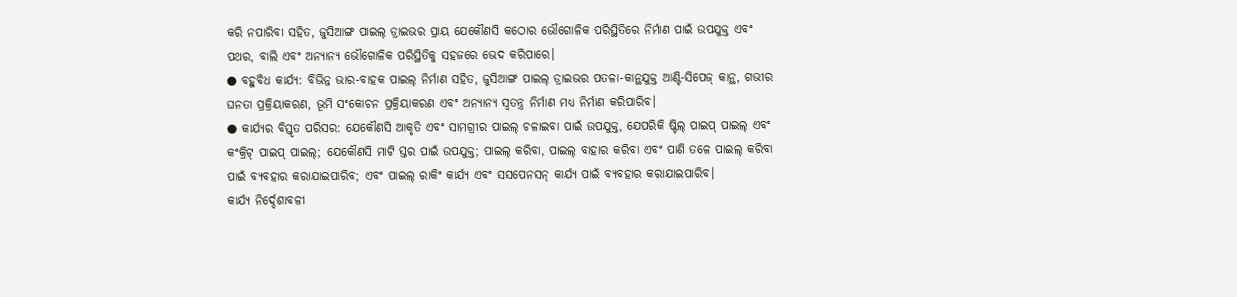କରି ନପାରିବା ସହିତ, ଜୁସିଆଙ୍ଗ ପାଇଲ୍ ଡ୍ରାଇଭର ପ୍ରାୟ ଯେକୌଣସି କଠୋର ଭୌଗୋଳିକ ପରିସ୍ଥିତିରେ ନିର୍ମାଣ ପାଇଁ ଉପଯୁକ୍ତ ଏବଂ ପଥର, ବାଲି ଏବଂ ଅନ୍ୟାନ୍ୟ ଭୌଗୋଳିକ ପରିସ୍ଥିତିକୁ ସହଜରେ ଭେଦ କରିପାରେ।
● ବହୁବିଧ କାର୍ଯ୍ୟ: ବିଭିନ୍ନ ଭାର-ବାହକ ପାଇଲ୍ ନିର୍ମାଣ ସହିତ, ଜୁସିଆଙ୍ଗ ପାଇଲ୍ ଡ୍ରାଇଭର ପତଳା-କାନ୍ଥଯୁକ୍ତ ଆଣ୍ଟି-ସିପେଜ୍ କାନ୍ଥ, ଗଭୀର ଘନତା ପ୍ରକ୍ରିୟାକରଣ, ଭୂମି ସଂକୋଚନ ପ୍ରକ୍ରିୟାକରଣ ଏବଂ ଅନ୍ୟାନ୍ୟ ସ୍ୱତନ୍ତ୍ର ନିର୍ମାଣ ମଧ୍ୟ ନିର୍ମାଣ କରିପାରିବ।
● କାର୍ଯ୍ୟର ବିସ୍ତୃତ ପରିସର: ଯେକୌଣସି ଆକୃତି ଏବଂ ସାମଗ୍ରୀର ପାଇଲ୍ ଚଳାଇବା ପାଇଁ ଉପଯୁକ୍ତ, ଯେପରିକି ଷ୍ଟିଲ୍ ପାଇପ୍ ପାଇଲ୍ ଏବଂ କଂକ୍ରିଟ୍ ପାଇପ୍ ପାଇଲ୍; ଯେକୌଣସି ମାଟି ସ୍ତର ପାଇଁ ଉପଯୁକ୍ତ; ପାଇଲ୍ କରିବା, ପାଇଲ୍ ବାହାର କରିବା ଏବଂ ପାଣି ତଳେ ପାଇଲ୍ କରିବା ପାଇଁ ବ୍ୟବହାର କରାଯାଇପାରିବ; ଏବଂ ପାଇଲ୍ ରାକିଂ କାର୍ଯ୍ୟ ଏବଂ ସସପେନସନ୍ କାର୍ଯ୍ୟ ପାଇଁ ବ୍ୟବହାର କରାଯାଇପାରିବ।
କାର୍ଯ୍ୟ ନିର୍ଦ୍ଦେଶାବଳୀ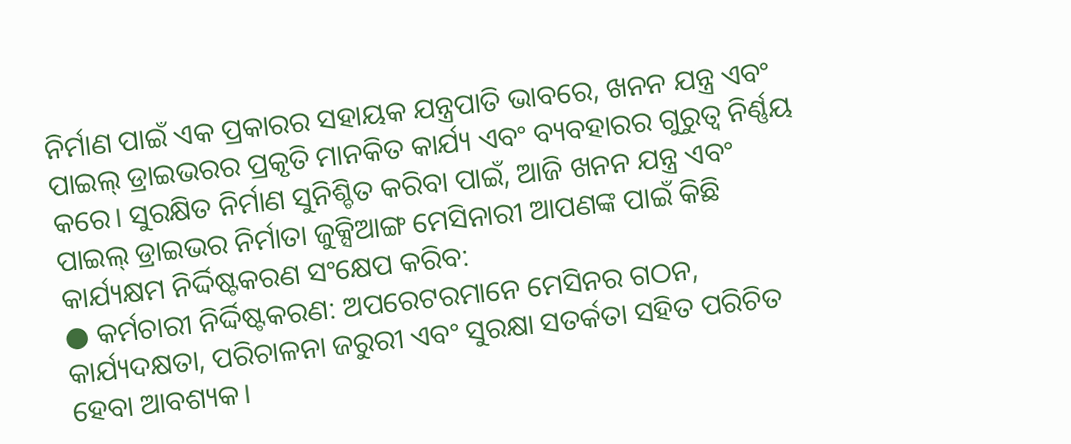ନିର୍ମାଣ ପାଇଁ ଏକ ପ୍ରକାରର ସହାୟକ ଯନ୍ତ୍ରପାତି ଭାବରେ, ଖନନ ଯନ୍ତ୍ର ଏବଂ ପାଇଲ୍ ଡ୍ରାଇଭରର ପ୍ରକୃତି ମାନକିତ କାର୍ଯ୍ୟ ଏବଂ ବ୍ୟବହାରର ଗୁରୁତ୍ୱ ନିର୍ଣ୍ଣୟ କରେ। ସୁରକ୍ଷିତ ନିର୍ମାଣ ସୁନିଶ୍ଚିତ କରିବା ପାଇଁ, ଆଜି ଖନନ ଯନ୍ତ୍ର ଏବଂ ପାଇଲ୍ ଡ୍ରାଇଭର ନିର୍ମାତା ଜୁକ୍ସିଆଙ୍ଗ ମେସିନାରୀ ଆପଣଙ୍କ ପାଇଁ କିଛି କାର୍ଯ୍ୟକ୍ଷମ ନିର୍ଦ୍ଦିଷ୍ଟକରଣ ସଂକ୍ଷେପ କରିବ:
● କର୍ମଚାରୀ ନିର୍ଦ୍ଦିଷ୍ଟକରଣ: ଅପରେଟରମାନେ ମେସିନର ଗଠନ, କାର୍ଯ୍ୟଦକ୍ଷତା, ପରିଚାଳନା ଜରୁରୀ ଏବଂ ସୁରକ୍ଷା ସତର୍କତା ସହିତ ପରିଚିତ ହେବା ଆବଶ୍ୟକ।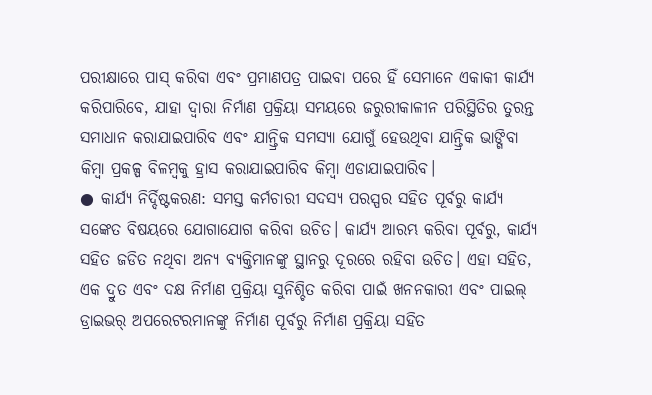ପରୀକ୍ଷାରେ ପାସ୍ କରିବା ଏବଂ ପ୍ରମାଣପତ୍ର ପାଇବା ପରେ ହିଁ ସେମାନେ ଏକାକୀ କାର୍ଯ୍ୟ କରିପାରିବେ, ଯାହା ଦ୍ଵାରା ନିର୍ମାଣ ପ୍ରକ୍ରିୟା ସମୟରେ ଜରୁରୀକାଳୀନ ପରିସ୍ଥିତିର ତୁରନ୍ତ ସମାଧାନ କରାଯାଇପାରିବ ଏବଂ ଯାନ୍ତ୍ରିକ ସମସ୍ୟା ଯୋଗୁଁ ହେଉଥିବା ଯାନ୍ତ୍ରିକ ଭାଙ୍ଗିବା କିମ୍ବା ପ୍ରକଳ୍ପ ବିଳମ୍ବକୁ ହ୍ରାସ କରାଯାଇପାରିବ କିମ୍ବା ଏଡାଯାଇପାରିବ।
● କାର୍ଯ୍ୟ ନିର୍ଦ୍ଦିଷ୍ଟକରଣ: ସମସ୍ତ କର୍ମଚାରୀ ସଦସ୍ୟ ପରସ୍ପର ସହିତ ପୂର୍ବରୁ କାର୍ଯ୍ୟ ସଙ୍କେତ ବିଷୟରେ ଯୋଗାଯୋଗ କରିବା ଉଚିତ। କାର୍ଯ୍ୟ ଆରମ୍ଭ କରିବା ପୂର୍ବରୁ, କାର୍ଯ୍ୟ ସହିତ ଜଡିତ ନଥିବା ଅନ୍ୟ ବ୍ୟକ୍ତିମାନଙ୍କୁ ସ୍ଥାନରୁ ଦୂରରେ ରହିବା ଉଚିତ। ଏହା ସହିତ, ଏକ ଦ୍ରୁତ ଏବଂ ଦକ୍ଷ ନିର୍ମାଣ ପ୍ରକ୍ରିୟା ସୁନିଶ୍ଚିତ କରିବା ପାଇଁ ଖନନକାରୀ ଏବଂ ପାଇଲ୍ ଡ୍ରାଇଭର୍ ଅପରେଟରମାନଙ୍କୁ ନିର୍ମାଣ ପୂର୍ବରୁ ନିର୍ମାଣ ପ୍ରକ୍ରିୟା ସହିତ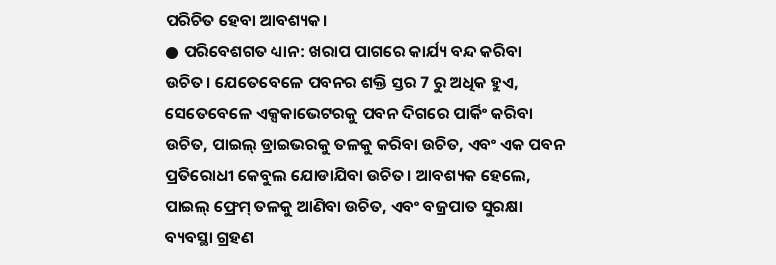ପରିଚିତ ହେବା ଆବଶ୍ୟକ।
● ପରିବେଶଗତ ଧ୍ୟାନ: ଖରାପ ପାଗରେ କାର୍ଯ୍ୟ ବନ୍ଦ କରିବା ଉଚିତ। ଯେତେବେଳେ ପବନର ଶକ୍ତି ସ୍ତର 7 ରୁ ଅଧିକ ହୁଏ, ସେତେବେଳେ ଏକ୍ସକାଭେଟରକୁ ପବନ ଦିଗରେ ପାର୍କିଂ କରିବା ଉଚିତ, ପାଇଲ୍ ଡ୍ରାଇଭରକୁ ତଳକୁ କରିବା ଉଚିତ, ଏବଂ ଏକ ପବନ ପ୍ରତିରୋଧୀ କେବୁଲ ଯୋଡାଯିବା ଉଚିତ। ଆବଶ୍ୟକ ହେଲେ, ପାଇଲ୍ ଫ୍ରେମ୍ ତଳକୁ ଆଣିବା ଉଚିତ, ଏବଂ ବଜ୍ରପାତ ସୁରକ୍ଷା ବ୍ୟବସ୍ଥା ଗ୍ରହଣ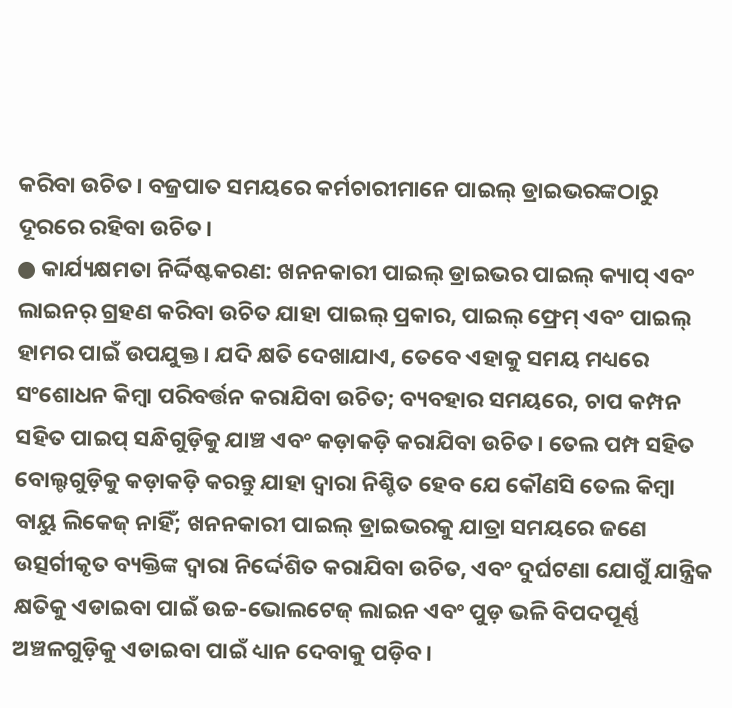କରିବା ଉଚିତ। ବଜ୍ରପାତ ସମୟରେ କର୍ମଚାରୀମାନେ ପାଇଲ୍ ଡ୍ରାଇଭରଙ୍କଠାରୁ ଦୂରରେ ରହିବା ଉଚିତ।
● କାର୍ଯ୍ୟକ୍ଷମତା ନିର୍ଦ୍ଦିଷ୍ଟକରଣ: ଖନନକାରୀ ପାଇଲ୍ ଡ୍ରାଇଭର ପାଇଲ୍ କ୍ୟାପ୍ ଏବଂ ଲାଇନର୍ ଗ୍ରହଣ କରିବା ଉଚିତ ଯାହା ପାଇଲ୍ ପ୍ରକାର, ପାଇଲ୍ ଫ୍ରେମ୍ ଏବଂ ପାଇଲ୍ ହାମର ପାଇଁ ଉପଯୁକ୍ତ। ଯଦି କ୍ଷତି ଦେଖାଯାଏ, ତେବେ ଏହାକୁ ସମୟ ମଧ୍ୟରେ ସଂଶୋଧନ କିମ୍ବା ପରିବର୍ତ୍ତନ କରାଯିବା ଉଚିତ; ବ୍ୟବହାର ସମୟରେ, ଚାପ କମ୍ପନ ସହିତ ପାଇପ୍ ସନ୍ଧିଗୁଡ଼ିକୁ ଯାଞ୍ଚ ଏବଂ କଡ଼ାକଡ଼ି କରାଯିବା ଉଚିତ। ତେଲ ପମ୍ପ ସହିତ ବୋଲ୍ଟଗୁଡ଼ିକୁ କଡ଼ାକଡ଼ି କରନ୍ତୁ ଯାହା ଦ୍ୱାରା ନିଶ୍ଚିତ ହେବ ଯେ କୌଣସି ତେଲ କିମ୍ବା ବାୟୁ ଲିକେଜ୍ ନାହିଁ; ଖନନକାରୀ ପାଇଲ୍ ଡ୍ରାଇଭରକୁ ଯାତ୍ରା ସମୟରେ ଜଣେ ଉତ୍ସର୍ଗୀକୃତ ବ୍ୟକ୍ତିଙ୍କ ଦ୍ୱାରା ନିର୍ଦ୍ଦେଶିତ କରାଯିବା ଉଚିତ, ଏବଂ ଦୁର୍ଘଟଣା ଯୋଗୁଁ ଯାନ୍ତ୍ରିକ କ୍ଷତିକୁ ଏଡାଇବା ପାଇଁ ଉଚ୍ଚ-ଭୋଲଟେଜ୍ ଲାଇନ ଏବଂ ପୁଡ଼ ଭଳି ବିପଦପୂର୍ଣ୍ଣ ଅଞ୍ଚଳଗୁଡ଼ିକୁ ଏଡାଇବା ପାଇଁ ଧ୍ୟାନ ଦେବାକୁ ପଡ଼ିବ।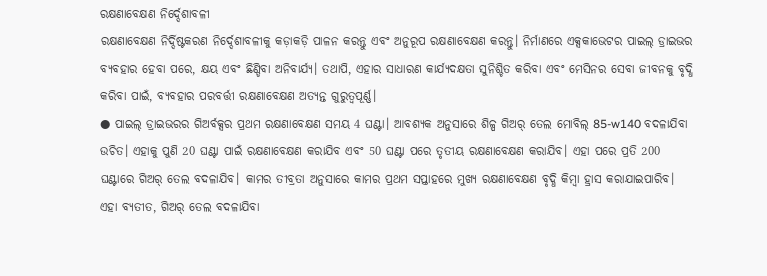ରକ୍ଷଣାବେକ୍ଷଣ ନିର୍ଦ୍ଦେଶାବଳୀ
ରକ୍ଷଣାବେକ୍ଷଣ ନିର୍ଦ୍ଦିଷ୍ଟକରଣ ନିର୍ଦ୍ଦେଶାବଳୀକୁ କଡ଼ାକଡ଼ି ପାଳନ କରନ୍ତୁ ଏବଂ ଅନୁରୂପ ରକ୍ଷଣାବେକ୍ଷଣ କରନ୍ତୁ। ନିର୍ମାଣରେ ଏକ୍ସକାଭେଟର ପାଇଲ୍ ଡ୍ରାଇଭର ବ୍ୟବହାର ହେବା ପରେ, କ୍ଷୟ ଏବଂ ଛିଣ୍ଡିବା ଅନିବାର୍ଯ୍ୟ। ତଥାପି, ଏହାର ସାଧାରଣ କାର୍ଯ୍ୟଦକ୍ଷତା ସୁନିଶ୍ଚିତ କରିବା ଏବଂ ମେସିନର ସେବା ଜୀବନକୁ ବୃଦ୍ଧି କରିବା ପାଇଁ, ବ୍ୟବହାର ପରବର୍ତ୍ତୀ ରକ୍ଷଣାବେକ୍ଷଣ ଅତ୍ୟନ୍ତ ଗୁରୁତ୍ୱପୂର୍ଣ୍ଣ।
● ପାଇଲ୍ ଡ୍ରାଇଭରର ଗିଅର୍ବକ୍ସର ପ୍ରଥମ ରକ୍ଷଣାବେକ୍ଷଣ ସମୟ 4 ଘଣ୍ଟା। ଆବଶ୍ୟକ ଅନୁସାରେ ଶିଳ୍ପ ଗିଅର୍ ତେଲ ମୋବିଲ୍ 85-w140 ବଦଳାଯିବା ଉଚିତ। ଏହାକୁ ପୁଣି 20 ଘଣ୍ଟା ପାଇଁ ରକ୍ଷଣାବେକ୍ଷଣ କରାଯିବ ଏବଂ 50 ଘଣ୍ଟା ପରେ ତୃତୀୟ ରକ୍ଷଣାବେକ୍ଷଣ କରାଯିବ। ଏହା ପରେ ପ୍ରତି 200 ଘଣ୍ଟାରେ ଗିଅର୍ ତେଲ ବଦଳାଯିବ। କାମର ତୀବ୍ରତା ଅନୁସାରେ କାମର ପ୍ରଥମ ସପ୍ତାହରେ ମୁଖ୍ୟ ରକ୍ଷଣାବେକ୍ଷଣ ବୃଦ୍ଧି କିମ୍ବା ହ୍ରାସ କରାଯାଇପାରିବ। ଏହା ବ୍ୟତୀତ, ଗିଅର୍ ତେଲ ବଦଳାଯିବା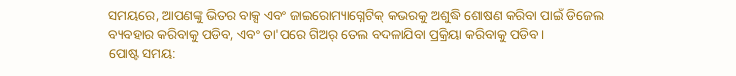ସମୟରେ, ଆପଣଙ୍କୁ ଭିତର ବାକ୍ସ ଏବଂ ଜାଇରୋମ୍ୟାଗ୍ନେଟିକ୍ କଭରକୁ ଅଶୁଦ୍ଧି ଶୋଷଣ କରିବା ପାଇଁ ଡିଜେଲ ବ୍ୟବହାର କରିବାକୁ ପଡିବ, ଏବଂ ତା'ପରେ ଗିଅର୍ ତେଲ ବଦଳାଯିବା ପ୍ରକ୍ରିୟା କରିବାକୁ ପଡିବ।
ପୋଷ୍ଟ ସମୟ: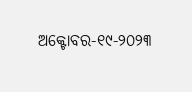ଅକ୍ଟୋବର-୧୯-୨୦୨୩